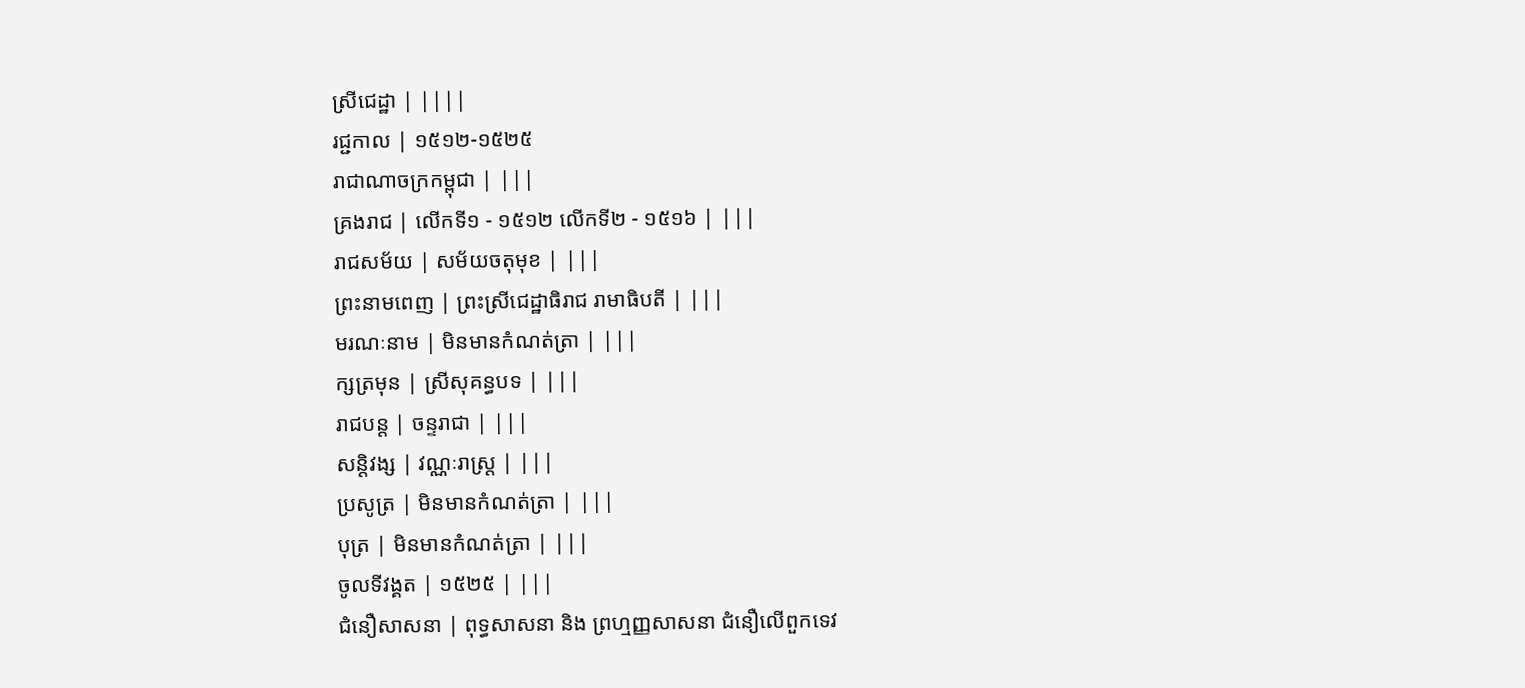ស្រីជេដ្ឋា | ||||
រជ្ជកាល | ១៥១២-១៥២៥
រាជាណាចក្រកម្ពុជា | |||
គ្រងរាជ | លើកទី១ - ១៥១២ លើកទី២ - ១៥១៦ | |||
រាជសម័យ | សម័យចតុមុខ | |||
ព្រះនាមពេញ | ព្រះស្រីជេដ្ឋាធិរាជ រាមាធិបតី | |||
មរណៈនាម | មិនមានកំណត់ត្រា | |||
ក្សត្រមុន | ស្រីសុគន្ធបទ | |||
រាជបន្ត | ចន្ទរាជា | |||
សន្តិវង្ស | វណ្ណៈរាស្ត្រ | |||
ប្រសូត្រ | មិនមានកំណត់ត្រា | |||
បុត្រ | មិនមានកំណត់ត្រា | |||
ចូលទីវង្គត | ១៥២៥ | |||
ជំនឿសាសនា | ពុទ្ធសាសនា និង ព្រហ្មញ្ញសាសនា ជំនឿលើពួកទេវ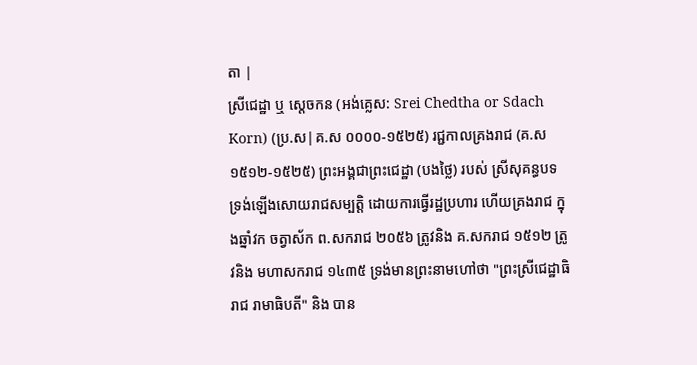តា |
ស្រីជេដ្ឋា ឬ ស្ដេចកន (អង់គ្លេស: Srei Chedtha or Sdach Korn) (ប្រ.ស|គ.ស ០០០០-១៥២៥) រជ្ជកាលគ្រងរាជ (គ.ស ១៥១២-១៥២៥) ព្រះអង្គជាព្រះជេដ្ឋា (បងថ្លៃ) របស់ ស្រីសុគន្ធបទ ទ្រង់ឡើងសោយរាជសម្បត្តិ ដោយការធ្វើរដ្ឋប្រហារ ហើយគ្រងរាជ ក្នុងឆ្នាំវក ចត្វាស័ក ព.សករាជ ២០៥៦ ត្រូវនិង គ.សករាជ ១៥១២ ត្រូវនិង មហាសករាជ ១៤៣៥ ទ្រង់មានព្រះនាមហៅថា "ព្រះស្រីជេដ្ឋាធិរាជ រាមាធិបតី" និង បាន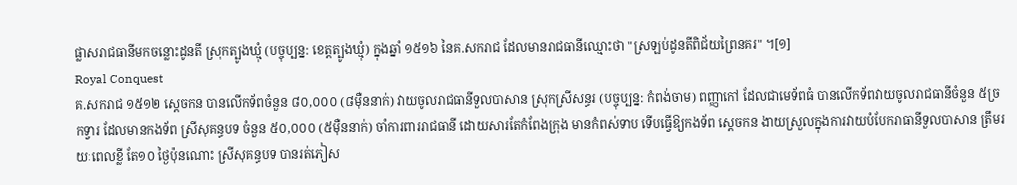ផ្លាសរាជធានីមកចន្លោះដូនតី ស្រុកត្បូងឃ្មុំ (បច្ចុប្បន្ន: ខេត្តត្បូងឃ្មុំ) ក្នុងឆ្នាំ ១៥១៦ នៃគ.សករាជ ដែលមានរាជធានីឈ្មោះថា "ស្រឡប់ដូនតីពិជ័យព្រៃនគរ" ។[១]
Royal Conquest
គ.សករាជ ១៥១២ ស្ដេចកន បានលើកទ័ពចំនួន ៨០,០០០ (៨មុឺននាក់) វាយចូលរាជធានីទួលបាសាន ស្រុកស្រីសន្ធរ (បច្ចុប្បន្ន: កំពង់ចាម) ពញ្ញាកៅ ដែលជាមេទ័ពធំ បានលើកទ័ពវាយចូលរាជធានីចំនួន ៥ច្រកទ្វារ ដែលមានកងទ័ព ស្រីសុគន្ធបទ ចំនួន ៥០,០០០ (៥មុឺននាក់) ចាំការពាររាជធានី ដោយសារតែកំពែងក្រុង មានកំពស់ទាប ទើបធ្វើឱ្យកងទ័ព ស្ដេចកន ងាយស្រួលក្នុងការវាយបំបែករាធានីទួលបាសាន ត្រឹមរយៈពេលខ្លី តែ១០ ថ្ងៃប៉ុនណោះ ស្រីសុគន្ធបទ បានរត់ភៀស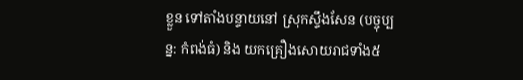ខ្លួន ទៅតាំងបន្ទាយនៅ ស្រុកស្ទឹងសែន (បច្ចុប្បន្ន: កំពង់ធំ) និង យកគ្រឿងសោយរាជទាំង៥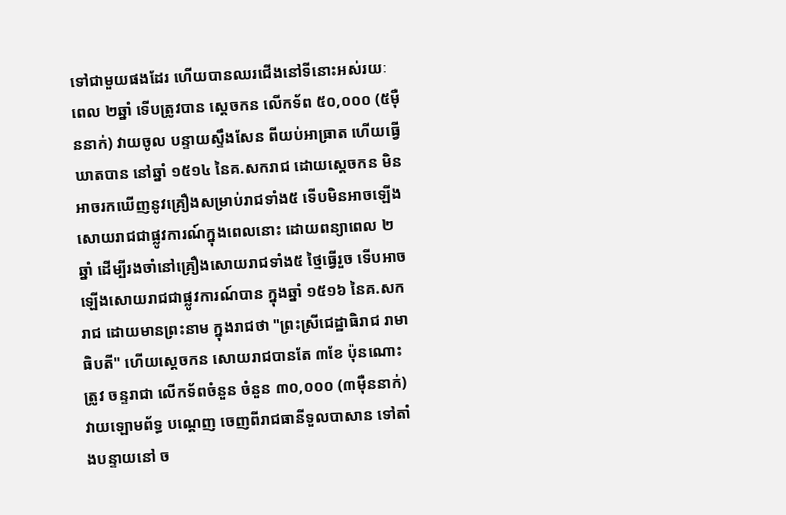ទៅជាមួយផងដែរ ហើយបានឈរជើងនៅទីនោះអស់រយៈពេល ២ឆ្នាំ ទើបត្រូវបាន ស្ដេចកន លើកទ័ព ៥០,០០០ (៥មុឺននាក់) វាយចូល បន្ទាយស្ទឹងសែន ពីយប់អាធ្រាត ហើយធ្វើឃាតបាន នៅឆ្នាំ ១៥១៤ នៃគ.សករាជ ដោយស្ដេចកន មិនអាចរកឃើញនូវគ្រឿងសម្រាប់រាជទាំង៥ ទើបមិនអាចឡើងសោយរាជជាផ្លូវការណ៍ក្នុងពេលនោះ ដោយពន្យាពេល ២ឆ្នាំ ដើម្បីរងចាំនៅគ្រឿងសោយរាជទាំង៥ ថ្មៃធ្វើរួច ទើបអាចឡើងសោយរាជជាផ្លូវការណ៍បាន ក្នុងឆ្នាំ ១៥១៦ នៃគ.សករាជ ដោយមានព្រះនាម ក្នុងរាជថា "ព្រះស្រីជេដ្ឋាធិរាជ រាមាធិបតី" ហើយស្ដេចកន សោយរាជបានតែ ៣ខែ ប៉ុនណោះត្រូវ ចន្ទរាជា លើកទ័ពចំនួន ចំនួន ៣០,០០០ (៣មុឺននាក់) វាយឡោមព័ទ្ធ បណ្ដេញ ចេញពីរាជធានីទួលបាសាន ទៅតាំងបន្ទាយនៅ ច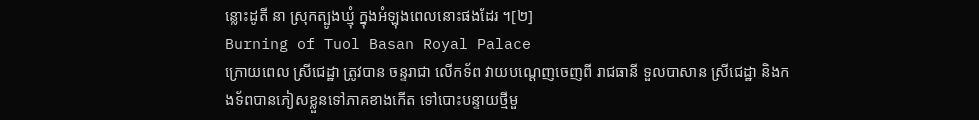ន្លោះដូតី នា ស្រុកត្បូងឃ្មុំ ក្នុងអំឡុងពេលនោះផងដែរ ។[២]
Burning of Tuol Basan Royal Palace
ក្រោយពេល ស្រីជេដ្ឋា ត្រូវបាន ចន្ទរាជា លើកទ័ព វាយបណ្ដេញចេញពី រាជធានី ទួលបាសាន ស្រីជេដ្ឋា និងកងទ័ពបានភៀសខ្លួនទៅភាគខាងកើត ទៅបោះបន្ទាយថ្មីមួ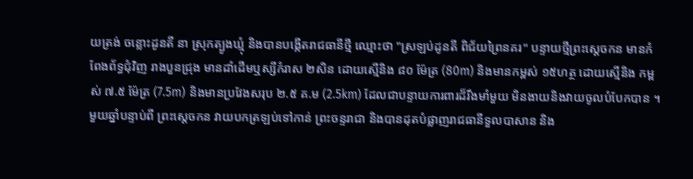យត្រង់ ចន្លោះដូនតី នា ស្រុកត្បូងឃ្មុំ និងបានបង្កើតរាជធានីថ្មី ឈ្មោះថា "ស្រឡប់ដូនតី ពិជ័យព្រៃនគរ" បន្ទាយថ្មីព្រះស្ដេចកន មានកំពែងព័ទ្ធជុំវិញ រាងបួនជ្រុង មានដាំដើមឬស្សីកំរាស ២សិន ដោយស្មើនិង ៨០ ម៉ែត្រ (80m) និងមានកម្ពស់ ១៥ហត្ថ ដោយស្មើនិង កម្ពស់ ៧.៥ ម៉ែត្រ (7.5m) និងមានប្រវែងសរុប ២.៥ គ.ម (2.5km) ដែលជាបន្ទាយការពារដ៏រឹងមាំមួយ មិនងាយនិងវាយចូលបំបែកបាន ។ មួយឆ្នាំបន្ទាប់ពី ព្រះស្ដេចកន វាយបកត្រឡប់ទៅកាន់ ព្រះចន្ទរាជា និងបានដុតបំផ្លាញរាជធានីទួលបាសាន និង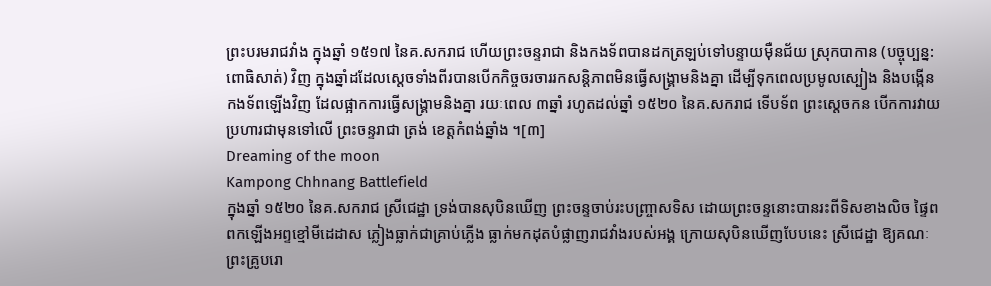ព្រះបរមរាជវាំង ក្នុងឆ្នាំ ១៥១៧ នៃគ.សករាជ ហើយព្រះចន្ទរាជា និងកងទ័ពបានដកត្រឡប់ទៅបន្ទាយមុឺនជ័យ ស្រុកបាកាន (បច្ចុប្បន្ន: ពោធិសាត់) វិញ ក្នុងឆ្នាំដដែលស្ដេចទាំងពីរបានបើកកិច្ចចរចាររកសន្តិភាពមិនធ្វើសង្គ្រាមនិងគ្នា ដើម្បីទុកពេលប្រមូលស្បៀង និងបង្កើនកងទ័ពឡើងវិញ ដែលផ្អាកការធ្វើសង្គ្រាមនិងគ្នា រយៈពេល ៣ឆ្នាំ រហូតដល់ឆ្នាំ ១៥២០ នៃគ.សករាជ ទើបទ័ព ព្រះស្ដេចកន បើកការវាយប្រហារជាមុនទៅលើ ព្រះចន្ទរាជា ត្រង់ ខេត្តកំពង់ឆ្នាំង ។[៣]
Dreaming of the moon
Kampong Chhnang Battlefield
ក្នុងឆ្នាំ ១៥២០ នៃគ.សករាជ ស្រីជេដ្ឋា ទ្រង់បានសុបិនឃើញ ព្រះចន្ទចាប់រះបញ្ច្រាសទិស ដោយព្រះចន្ទនោះបានរះពីទិសខាងលិច ផ្ទៃពពកឡើងអព្ទខ្មៅមីដេដាស ភ្លៀងធ្លាក់ជាគ្រាប់ភ្លើង ធ្លាក់មកដុតបំផ្លាញរាជវាំងរបស់អង្គ ក្រោយសុបិនឃើញបែបនេះ ស្រីជេដ្ឋា ឱ្យគណៈព្រះគ្រូបរោ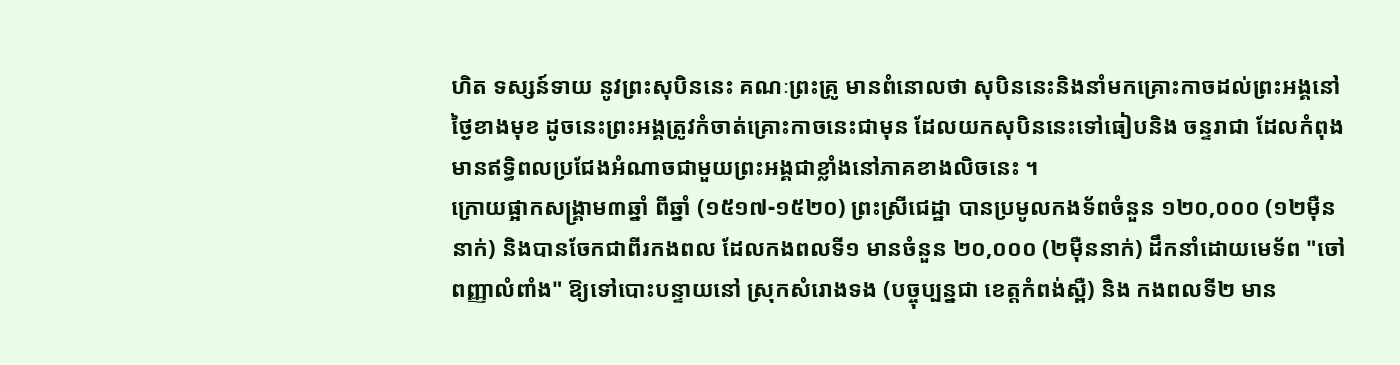ហិត ទស្សន៍ទាយ នូវព្រះសុបិននេះ គណៈព្រះគ្រូ មានពំនោលថា សុបិននេះនិងនាំមកគ្រោះកាចដល់ព្រះអង្គនៅថ្ងៃខាងមុខ ដូចនេះព្រះអង្គត្រូវកំចាត់គ្រោះកាចនេះជាមុន ដែលយកសុបិននេះទៅធៀបនិង ចន្ទរាជា ដែលកំពុងមានឥទ្ធិពលប្រជែងអំណាចជាមួយព្រះអង្គជាខ្លាំងនៅភាគខាងលិចនេះ ។
ក្រោយផ្អាកសង្គ្រាម៣ឆ្នាំ ពីឆ្នាំ (១៥១៧-១៥២០) ព្រះស្រីជេដ្ឋា បានប្រមូលកងទ័ពចំនួន ១២០,០០០ (១២មុឺននាក់) និងបានចែកជាពីរកងពល ដែលកងពលទី១ មានចំនួន ២០,០០០ (២មុឺននាក់) ដឹកនាំដោយមេទ័ព "ចៅពញ្ញាលំពាំង" ឱ្យទៅបោះបន្ទាយនៅ ស្រុកសំរោងទង (បច្ចុប្បន្នជា ខេត្តកំពង់ស្ពឺ) និង កងពលទី២ មាន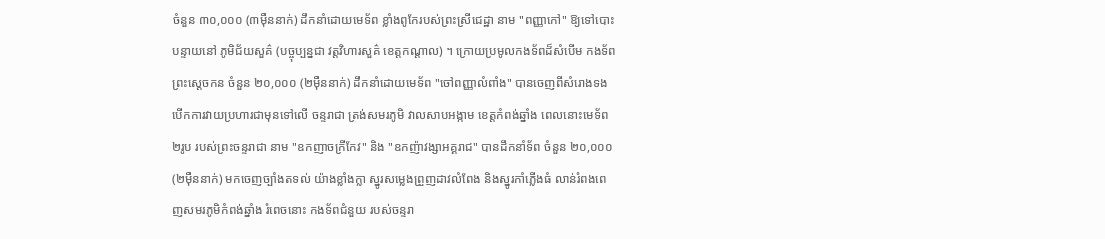ចំនួន ៣០,០០០ (៣មុឺននាក់) ដឹកនាំដោយមេទ័ព ខ្លាំងពូកែរបស់ព្រះស្រីជេដ្ឋា នាម "ពញ្ញាកៅ" ឱ្យទៅបោះបន្ទាយនៅ ភូមិជ័យសួគ៌ (បច្ចុប្បន្នជា វត្តវិហារសួគ៌ ខេត្តកណ្ដាល) ។ ក្រោយប្រមូលកងទ័ពដ៏សំបើម កងទ័ពព្រះស្ដេចកន ចំនួន ២០,០០០ (២មុឺននាក់) ដឹកនាំដោយមេទ័ព "ចៅពញ្ញាលំពាំង" បានចេញពីសំរោងទង បើកការវាយប្រហារជាមុនទៅលើ ចន្ទរាជា ត្រង់សមរភូមិ វាលសាបអង្កាម ខេត្តកំពង់ឆ្នាំង ពេលនោះមេទ័ព ២រូប របស់ព្រះចន្ទរាជា នាម "ឧកញាចក្រីកែវ" និង "ឧកញ៉ាវង្សាអគ្គរាជ" បានដឹកនាំទ័ព ចំនួន ២០,០០០ (២មុឺននាក់) មកចេញច្បាំងតទល់ យ៉ាងខ្លាំងក្លា ស្នូរសម្លេងព្រួញដាវលំពែង និងស្នូរកាំភ្លើងធំ លាន់រំពងពេញសមរភូមិកំពង់ឆ្នាំង រំពេចនោះ កងទ័ពជំនួយ របស់ចន្ទរា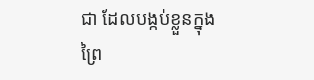ជា ដែលបង្កប់ខ្លួនក្នុងព្រៃ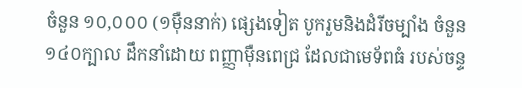ចំនួន ១០,០០០ (១មុឺននាក់) ផ្សេងទៀត បូករួមនិងដំរីចម្បាំង ចំនួន ១៤០ក្បាល ដឹកនាំដោយ ពញ្ញាមុឺនពេជ្រ ដែលជាមេទ័ពធំ របស់ចន្ទ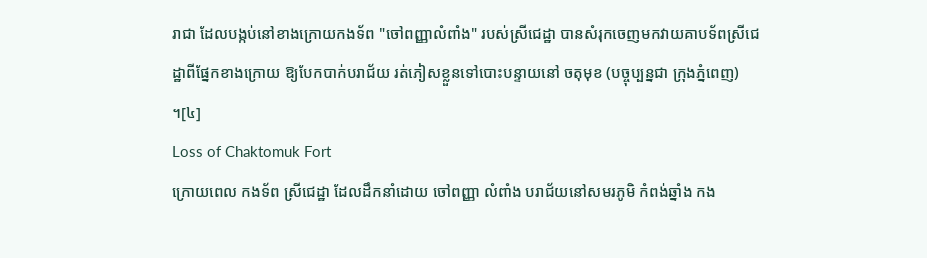រាជា ដែលបង្កប់នៅខាងក្រោយកងទ័ព "ចៅពញ្ញាលំពាំង" របស់ស្រីជេដ្ឋា បានសំរុកចេញមកវាយគាបទ័ពស្រីជេដ្ឋាពីផ្នែកខាងក្រោយ ឱ្យបែកបាក់បរាជ័យ រត់ភៀសខ្លួនទៅបោះបន្ទាយនៅ ចតុមុខ (បច្ចុប្បន្នជា ក្រុងភ្នំពេញ) ។[៤]
Loss of Chaktomuk Fort
ក្រោយពេល កងទ័ព ស្រីជេដ្ឋា ដែលដឹកនាំដោយ ចៅពញ្ញា លំពាំង បរាជ័យនៅសមរភូមិ កំពង់ឆ្នាំង កង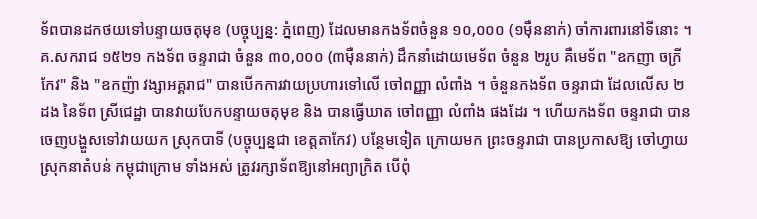ទ័ពបានដកថយទៅបន្ទាយចតុមុខ (បច្ចុប្បន្ន: ភ្នំពេញ) ដែលមានកងទ័ពចំនួន ១០,០០០ (១មុឺននាក់) ចាំការពារនៅទីនោះ ។ គ.សករាជ ១៥២១ កងទ័ព ចន្ទរាជា ចំនួន ៣០,០០០ (៣មុឺននាក់) ដឹកនាំដោយមេទ័ព ចំនួន ២រូប គឺមេទ័ព "ឧកញា ចក្រីកែវ" និង "ឧកញ៉ា វង្សាអគ្គរាជ" បានបើកការវាយប្រហារទៅលើ ចៅពញ្ញា លំពាំង ។ ចំនួនកងទ័ព ចន្ទរាជា ដែលលើស ២ដង នៃទ័ព ស្រីជេដ្ឋា បានវាយបែកបន្ទាយចតុមុខ និង បានធ្វើឃាត ចៅពញ្ញា លំពាំង ផងដែរ ។ ហើយកងទ័ព ចន្ទរាជា បានចេញបង្ហួសទៅវាយយក ស្រុកបាទី (បច្ចុប្បន្នជា ខេត្តតាកែវ) បន្ថែមទៀត ក្រោយមក ព្រះចន្ទរាជា បានប្រកាសឱ្យ ចៅហ្វាយស្រុកនាតំបន់ កម្ពុជាក្រោម ទាំងអស់ ត្រូវរក្សាទ័ពឱ្យនៅអព្យាក្រិត បើពុំ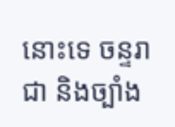នោះទេ ចន្ទរាជា និងច្បាំង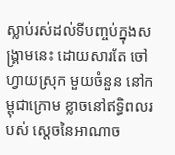ស្លាប់រស់ដល់ទីបញ្ចប់ក្នុងសង្គ្រាមនេះ ដោយសារតែ ចៅហ្វាយស្រុក មួយចំនួន នៅកម្ពុជាក្រោម ខ្លាចនៅឥទ្ធិពលរបស់ ស្ដេចនៃអាណាច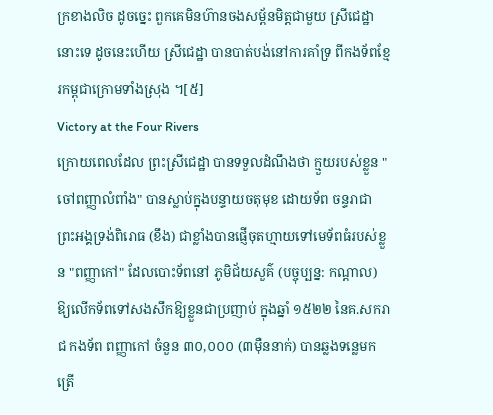ក្រខាងលិច ដូចច្នេះ ពួកគេមិនហ៊ានចងសម្ព័នមិត្តជាមួយ ស្រីជេដ្ឋា នោះទេ ដូចនេះហើយ ស្រីជេដ្ឋា បានបាត់បង់នៅការគាំទ្រ ពីកងទ័ពខ្មែរកម្ពុជាក្រោមទាំងស្រុង ។[៥]
Victory at the Four Rivers
ក្រោយពេលដែល ព្រះស្រីជេដ្ឋា បានទទួលដំណឹងថា ក្មួយរបស់ខ្លួន "ចៅពញ្ញាលំពាំង" បានស្លាប់ក្នុងបន្ទាយចតុមុខ ដោយទ័ព ចន្ទរាជា ព្រះអង្គទ្រង់ពិរោធ (ខឹង) ជាខ្លាំងបានផ្ញើចុតហ្មាយទៅមេទ័ពធំរបស់ខ្លួន "ពញ្ញាកៅ" ដែលបោះទ័ពនៅ ភូមិជ័យសួគ៌ (បច្ចុប្បន្ន: កណ្ដាល) ឱ្យលើកទ័ពទៅសងសឹកឱ្យខ្លួនជាប្រញាប់ ក្នុងឆ្នាំ ១៥២២ នៃគ.សករាជ កងទ័ព ពញ្ញាកៅ ចំនួន ៣០,០០០ (៣មុឺននាក់) បានឆ្លងទន្លេមកត្រើ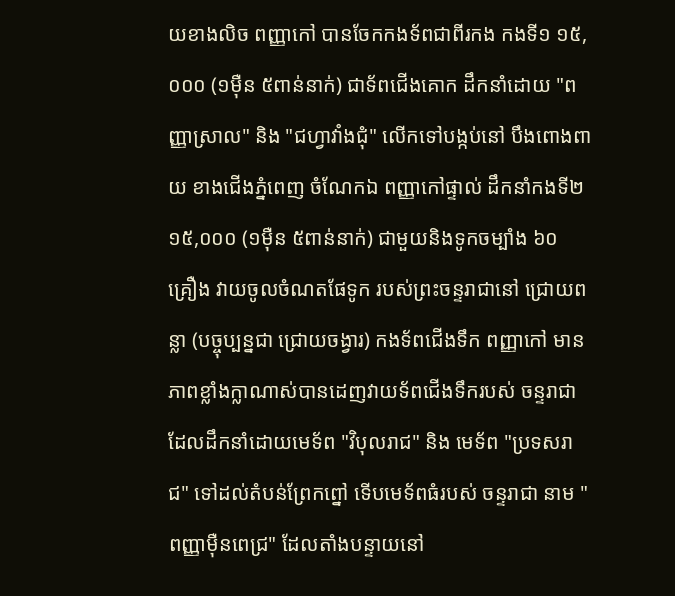យខាងលិច ពញ្ញាកៅ បានចែកកងទ័ពជាពីរកង កងទី១ ១៥,០០០ (១មុឺន ៥ពាន់នាក់) ជាទ័ពជើងគោក ដឹកនាំដោយ "ពញ្ញាស្រាល" និង "ជហ្វាវាំងជុំ" លើកទៅបង្កប់នៅ បឹងពោងពាយ ខាងជើងភ្នំពេញ ចំណែកឯ ពញ្ញាកៅផ្ទាល់ ដឹកនាំកងទី២ ១៥,០០០ (១មុឺន ៥ពាន់នាក់) ជាមួយនិងទូកចម្បាំង ៦០ គ្រឿង វាយចូលចំណតផែទូក របស់ព្រះចន្ទរាជានៅ ជ្រោយពន្លា (បច្ចុប្បន្នជា ជ្រោយចង្វារ) កងទ័ពជើងទឹក ពញ្ញាកៅ មានភាពខ្លាំងក្លាណាស់បានដេញវាយទ័ពជើងទឹករបស់ ចន្ទរាជា ដែលដឹកនាំដោយមេទ័ព "វិបុលរាជ" និង មេទ័ព "ប្រទសរាជ" ទៅដល់តំបន់ព្រែកព្នៅ ទើបមេទ័ពធំរបស់ ចន្ទរាជា នាម "ពញ្ញាមុឺនពេជ្រ" ដែលតាំងបន្ទាយនៅ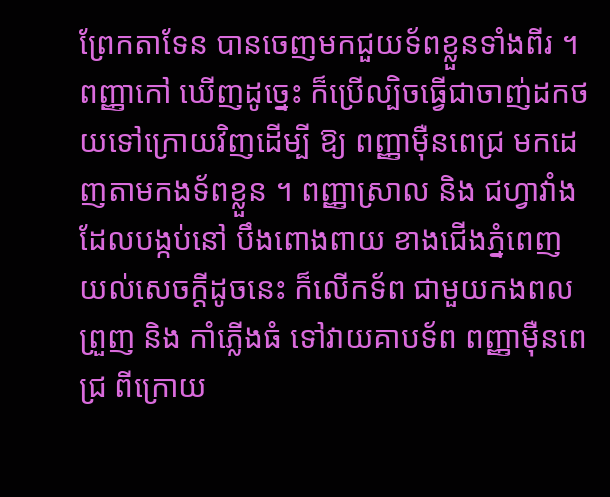ព្រែកតាទែន បានចេញមកជួយទ័ពខ្លួនទាំងពីរ ។ ពញ្ញាកៅ ឃើញដូច្នេះ ក៏ប្រើល្បិចធ្វើជាចាញ់ដកថយទៅក្រោយវិញដើម្បី ឱ្យ ពញ្ញាមុឺនពេជ្រ មកដេញតាមកងទ័ពខ្លួន ។ ពញ្ញាស្រាល និង ជហ្វាវាំង ដែលបង្កប់នៅ បឹងពោងពាយ ខាងជើងភ្នំពេញ យល់សេចក្ដីដូចនេះ ក៏លើកទ័ព ជាមួយកងពលព្រួញ និង កាំភ្លើងធំ ទៅវាយគាបទ័ព ពញ្ញាមុឺនពេជ្រ ពីក្រោយ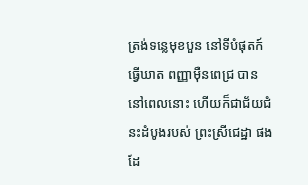ត្រង់ទន្លេមុខបួន នៅទីបំផុតក៍ធ្វើឃាត ពញ្ញាមុឺនពេជ្រ បាននៅពេលនោះ ហើយក៏ជាជ័យជំនះដំបូងរបស់ ព្រះស្រីជេដ្ឋា ផងដែ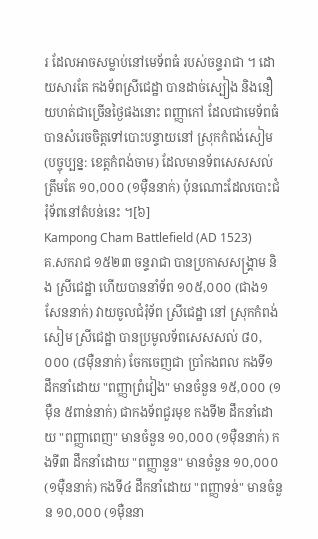រ ដែលអាចសម្លាប់នៅមេទ័ពធំ របស់ចន្ទរាជា ។ ដោយសារតែ កងទ័ពស្រីជេដ្ឋា បានដាច់ស្បៀង និងនឿយហត់ជាច្រើនថ្ងៃផងនោះ ពញ្ញាកៅ ដែលជាមេទ័ពធំ បានសំរេចចិត្តទៅបោះបន្ទាយនៅ ស្រុកកំពង់សៀម (បច្ចុប្បន្ន: ខេត្តកំពង់ចាម) ដែលមានទ័ពសេសសល់ត្រឹមតែ ១០,០០០ (១មុឺននាក់) ប៉ុនណោះដែលបោះជំរុំទ័ពនៅតំបន់នេះ ។[៦]
Kampong Cham Battlefield (AD 1523)
គ.សករាជ ១៥២៣ ចន្ទរាជា បានប្រកាសសង្គ្រាម និង ស្រីជេដ្ឋា ហើយបាននាំទ័ព ១០៥,០០០ (ជាង១សែននាក់) វាយចូលជំរុំទ័ព ស្រីជេដ្ឋា នៅ ស្រុកកំពង់សៀម ស្រីជេដ្ឋា បានប្រមូលទ័ពសេសសល់ ៨០,០០០ (៨មុឺននាក់) ចែកចេញជា ប្រាំកងពល កងទី១ ដឹកនាំដោយ "ពញ្ញាព្រំវៀង" មានចំនួន ១៥,០០០ (១មុឺន ៥ពាន់នាក់) ជាកងទ័ពជួរមុខ កងទី២ ដឹកនាំដោយ "ពញ្ញាពេញ" មានចំនួន ១០,០០០ (១មុឺននាក់) កងទី៣ ដឹកនាំដោយ "ពញ្ញានួន" មានចំនួន ១០,០០០ (១មុឺននាក់) កងទី៤ ដឹកនាំដោយ "ពញ្ញាទន់" មានចំនួន ១០,០០០ (១មុឺននា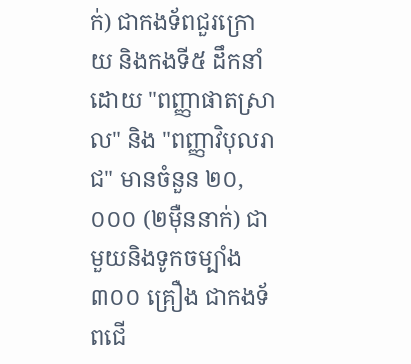ក់) ជាកងទ័ពជួរក្រោយ និងកងទី៥ ដឹកនាំដោយ "ពញ្ញាផាតស្រាល" និង "ពញ្ញាវិបុលរាជ" មានចំនួន ២០,០០០ (២មុឺននាក់) ជាមួយនិងទូកចម្បាំង ៣០០ គ្រឿង ជាកងទ័ពជើ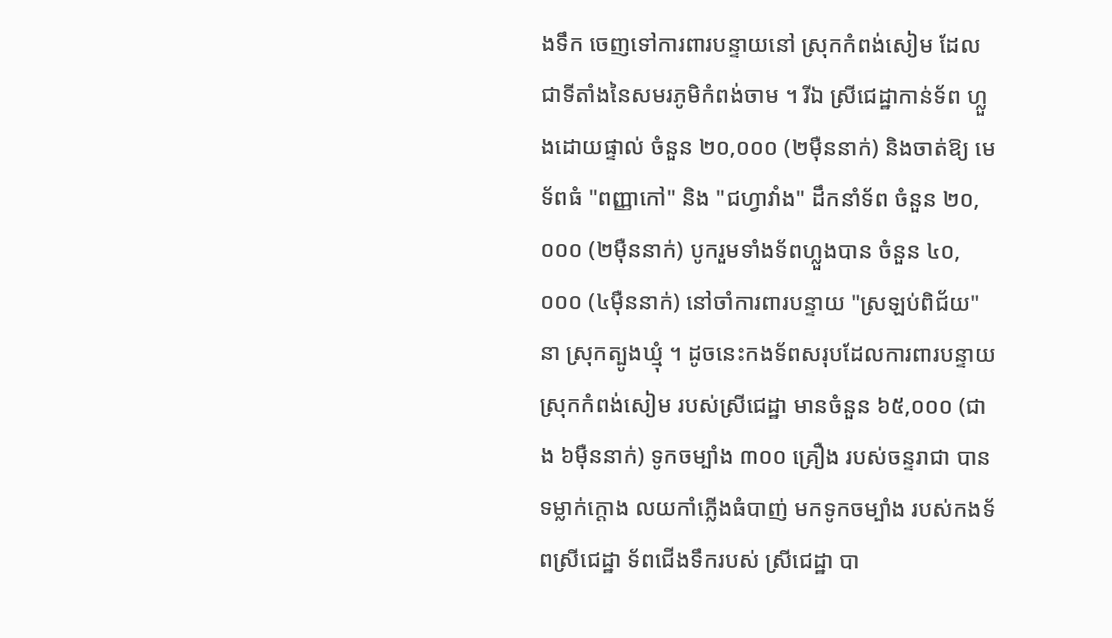ងទឹក ចេញទៅការពារបន្ទាយនៅ ស្រុកកំពង់សៀម ដែលជាទីតាំងនៃសមរភូមិកំពង់ចាម ។ រីឯ ស្រីជេដ្ឋាកាន់ទ័ព ហ្លួងដោយផ្ទាល់ ចំនួន ២០,០០០ (២មុឺននាក់) និងចាត់ឱ្យ មេទ័ពធំ "ពញ្ញាកៅ" និង "ជហ្វាវាំង" ដឹកនាំទ័ព ចំនួន ២០,០០០ (២មុឺននាក់) បូករួមទាំងទ័ពហ្លួងបាន ចំនួន ៤០,០០០ (៤មុឺននាក់) នៅចាំការពារបន្ទាយ "ស្រឡប់ពិជ័យ" នា ស្រុកត្បូងឃ្មុំ ។ ដូចនេះកងទ័ពសរុបដែលការពារបន្ទាយ ស្រុកកំពង់សៀម របស់ស្រីជេដ្ឋា មានចំនួន ៦៥,០០០ (ជាង ៦មុឺននាក់) ទូកចម្បាំង ៣០០ គ្រឿង របស់ចន្ទរាជា បានទម្លាក់ក្ដោង លយកាំភ្លើងធំបាញ់ មកទូកចម្បាំង របស់កងទ័ពស្រីជេដ្ឋា ទ័ពជើងទឹករបស់ ស្រីជេដ្ឋា បា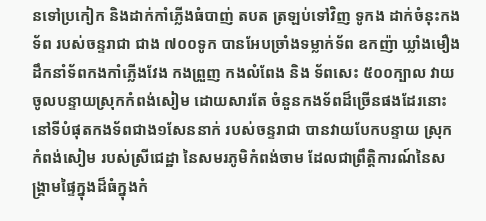នទៅប្រកៀក និងដាក់កាំភ្លើងធំបាញ់ តបត ត្រឡប់ទៅវិញ ទូកង ដាក់ចំនុះកងទ័ព របស់ចន្ទរាជា ជាង ៧០០ទូក បានអែបច្រាំងទម្លាក់ទ័ព ឧកញ៉ា ឃ្លាំងមឿង ដឹកនាំទ័ពកងកាំភ្លើងវែង កងព្រួញ កងលំពែង និង ទ័ពសេះ ៥០០ក្បាល វាយចូលបន្ទាយស្រុកកំពង់សៀម ដោយសារតែ ចំនួនកងទ័ពដ៏ច្រើនផងដែរនោះ នៅទីបំផុតកងទ័ពជាង១សែននាក់ របស់ចន្ទរាជា បានវាយបែកបន្ទាយ ស្រុកកំពង់សៀម របស់ស្រីជេដ្ឋា នៃសមរភូមិកំពង់ចាម ដែលជាព្រឹត្តិការណ៍នៃសង្គ្រាមផ្ទៃក្នុងដ៏ធំក្នុងកំ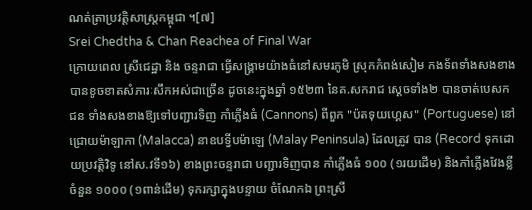ណត់ត្រាប្រវត្តិសាស្ត្រកម្ពុជា ។[៧]
Srei Chedtha & Chan Reachea of Final War
ក្រោយពេល ស្រីជេដ្ឋា និង ចន្ទរាជា ធ្វើសង្គ្រាមយ៉ាងធំនៅសមរភូមិ ស្រុកកំពង់សៀម កងទ័ពទាំងសងខាង បានខូចខាតសំភារៈសឹកអស់ជាច្រើន ដូចនេះក្នុងឆ្នាំ ១៥២៣ នៃគ.សករាជ ស្ដេចទាំង២ បានចាត់បេសកជន ទាំងសងខាងឱ្យទៅបញ្ជារទិញ កាំភ្លើងធំ (Cannons) ពីពួក "ប៉តទុយហ្គេស" (Portuguese) នៅជ្រោយម៉ាឡាកា (Malacca) នាឧបទ្វីបម៉ាឡេ (Malay Peninsula) ដែលត្រូវ បាន (Record ទុកដោយប្រវត្តិវិទូ នៅស.វទី១៦) ខាងព្រះចន្ទរាជា បញ្ជារទិញបាន កាំភ្លើងធំ ១០០ (១រយដើម) និងកាំភ្លើងវែងខ្លី ចំនួន ១០០០ (១ពាន់ដើម) ទុករក្សាក្នុងបន្ទាយ ចំណែកឯ ព្រះស្រី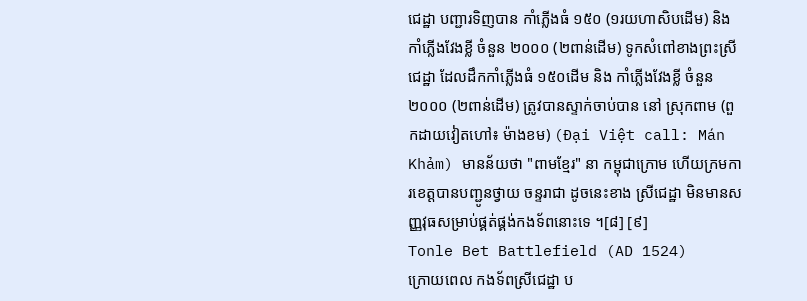ជេដ្ឋា បញ្ជារទិញបាន កាំភ្លើងធំ ១៥០ (១រយហាសិបដើម) និងកាំភ្លើងវែងខ្លី ចំនួន ២០០០ (២ពាន់ដើម) ទូកសំពៅខាងព្រះស្រីជេដ្ឋា ដែលដឹកកាំភ្លើងធំ ១៥០ដើម និង កាំភ្លើងវែងខ្លី ចំនួន ២០០០ (២ពាន់ដើម) ត្រូវបានស្ទាក់ចាប់បាន នៅ ស្រុកពាម (ពួកដាយវៀតហៅ៖ ម៉ាងខម) (Đại Việt call: Mán Khảm) មានន័យថា "ពាមខ្មែរ" នា កម្ពុជាក្រោម ហើយក្រមការខេត្តបានបញ្ជូនថ្វាយ ចន្ទរាជា ដូចនេះខាង ស្រីជេដ្ឋា មិនមានសញ្ញវុធសម្រាប់ផ្គត់ផ្គង់កងទ័ពនោះទេ ។[៨] [៩]
Tonle Bet Battlefield (AD 1524)
ក្រោយពេល កងទ័ពស្រីជេដ្ឋា ប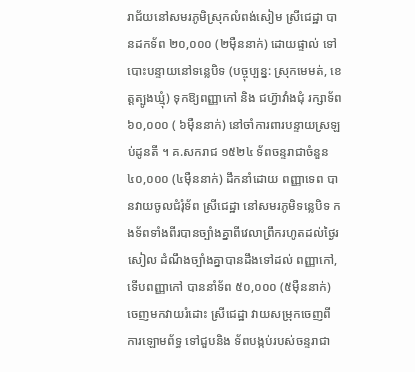រាជ័យនៅសមរភូមិស្រុកលំពង់សៀម ស្រីជេដ្ឋា បានដកទ័ព ២០,០០០ (២មុឺននាក់) ដោយផ្ទាល់ ទៅបោះបន្ទាយនៅទន្លេបិទ (បច្ចុប្បន្ន: ស្រុកមេមត់, ខេត្តត្បូងឃ្មុំ) ទុកឱ្យពញ្ញាកៅ និង ជហ៊្វាវាំងជុំ រក្សាទ័ព ៦០,០០០ ( ៦មុឺននាក់) នៅចាំការពារបន្ទាយស្រឡប់ដូនតី ។ គ.សករាជ ១៥២៤ ទ័ពចន្ទរាជាចំនួន ៤០,០០០ (៤មុឺននាក់) ដឹកនាំដោយ ពញ្ញាទេព បានវាយចូលជំរុំទ័ព ស្រីជេដ្ឋា នៅសមរភូមិទន្លេបិទ កងទ័ពទាំងពីរបានច្បាំងគ្នាពីវេលាព្រឹករហូតដល់ថ្ងៃរសៀល ដំណឹងច្បាំងគ្នាបានដឹងទៅដល់ ពញ្ញាកៅ, ទើបពញ្ញាកៅ បាននាំទ័ព ៥០,០០០ (៥មុឺននាក់) ចេញមកវាយរំដោះ ស្រីជេដ្ឋា វាយសម្រុកចេញពីការឡោមព័ទ្ធ ទៅជួបនិង ទ័ពបង្កប់របស់ចន្ទរាជា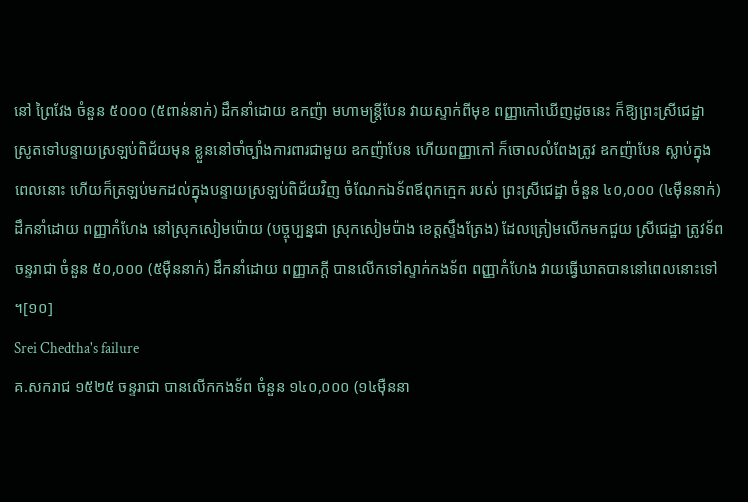នៅ ព្រៃវែង ចំនួន ៥០០០ (៥ពាន់នាក់) ដឹកនាំដោយ ឧកញ៉ា មហាមន្រ្តីបែន វាយស្ទាក់ពីមុខ ពញ្ញាកៅឃើញដូចនេះ ក៏ឱ្យព្រះស្រីជេដ្ឋា ស្រូតទៅបន្ទាយស្រឡប់ពិជ័យមុន ខ្លួននៅចាំច្បាំងការពារជាមួយ ឧកញ៉ាបែន ហើយពញ្ញាកៅ ក៏ចោលលំពែងត្រូវ ឧកញ៉ាបែន ស្លាប់ក្នុងពេលនោះ ហើយក៏ត្រឡប់មកដល់ក្នុងបន្ទាយស្រឡប់ពិជ័យវិញ ចំណែកឯទ័ពឪពុកក្មេក របស់ ព្រះស្រីជេដ្ឋា ចំនួន ៤០,០០០ (៤មុឺននាក់) ដឹកនាំដោយ ពញ្ញាកំហែង នៅស្រុកសៀមប៉ោយ (បច្ចុប្បន្នជា ស្រុកសៀមប៉ាង ខេត្តស្ទឹងត្រែង) ដែលត្រៀមលើកមកជួយ ស្រីជេដ្ឋា ត្រូវទ័ពចន្ទរាជា ចំនួន ៥០,០០០ (៥មុឺននាក់) ដឹកនាំដោយ ពញ្ញាភក្ដី បានលើកទៅស្ទាក់កងទ័ព ពញ្ញាកំហែង វាយធ្វើឃាតបាននៅពេលនោះទៅ ។[១០]
Srei Chedtha's failure
គ.សករាជ ១៥២៥ ចន្ទរាជា បានលើកកងទ័ព ចំនួន ១៤០,០០០ (១៤មុឺននា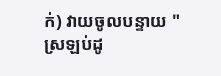ក់) វាយចូលបន្ទាយ "ស្រឡប់ដូ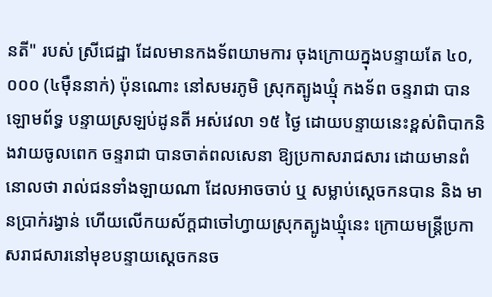នតី" របស់ ស្រីជេដ្ឋា ដែលមានកងទ័ពយាមការ ចុងក្រោយក្នុងបន្ទាយតែ ៤០,០០០ (៤មុឺននាក់) ប៉ុនណោះ នៅសមរភូមិ ស្រុកត្បូងឃ្មុំ កងទ័ព ចន្ទរាជា បានឡោមព័ទ្ធ បន្ទាយស្រឡប់ដូនតី អស់វេលា ១៥ ថ្ងៃ ដោយបន្ទាយនេះខ្ពស់ពិបាកនិងវាយចូលពេក ចន្ទរាជា បានចាត់ពលសេនា ឱ្យប្រកាសរាជសារ ដោយមានពំនោលថា រាល់ជនទាំងឡាយណា ដែលអាចចាប់ ឬ សម្លាប់ស្ដេចកនបាន និង មានប្រាក់រង្វាន់ ហើយលើកយស័ក្តជាចៅហ្វាយស្រុកត្បូងឃ្មុំនេះ ក្រោយមន្ត្រីប្រកាសរាជសារនៅមុខបន្ទាយស្ដេចកនច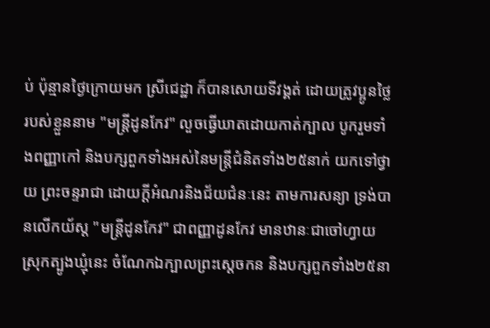ប់ ប៉ុន្មានថ្ងៃក្រោយមក ស្រីជេដ្ឋា ក៏បានសោយទីវង្គត់ ដោយត្រូវប្អូនថ្លៃរបស់ខ្លួននាម "មន្ត្រីដូនកែវ" លួចធ្វើឃាតដោយកាត់ក្បាល បូករួមទាំងពញ្ញាកៅ និងបក្សពួកទាំងអស់នៃមន្ត្រីជំនិតទាំង២៥នាក់ យកទៅថ្វាយ ព្រះចន្ទរាជា ដោយក្ដីអំណរនិងជ័យជំនៈនេះ តាមការសន្យា ទ្រង់បានលើកយ័ស្ដ "មន្ត្រីដូនកែវ" ជាពញ្ញាដូនកែវ មានឋានៈជាចៅហ្វាយស្រុកត្បូងឃ្មុំនេះ ចំណែកឯក្បាលព្រះស្ដេចកន និងបក្សពួកទាំង២៥នា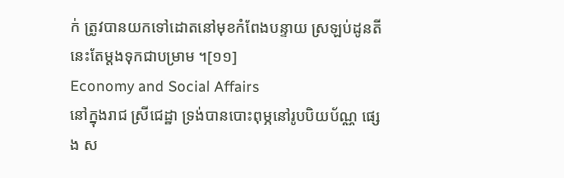ក់ ត្រូវបានយកទៅដោតនៅមុខកំពែងបន្ទាយ ស្រឡប់ដូនតី នេះតែម្ដងទុកជាបម្រាម ។[១១]
Economy and Social Affairs
នៅក្នុងរាជ ស្រីជេដ្ឋា ទ្រង់បានបោះពុម្ភនៅរូបបិយប័ណ្ណ ផ្សេង ស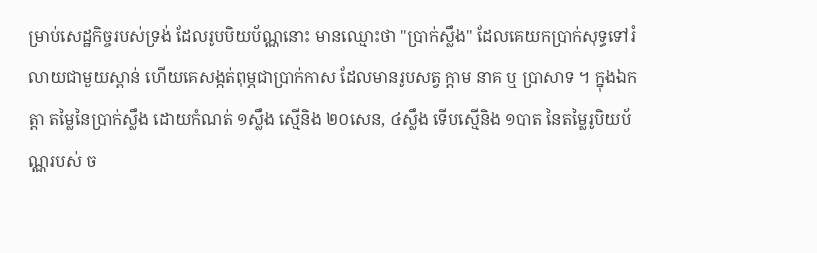ម្រាប់សេដ្ឋកិច្ចរបស់ទ្រង់ ដែលរូបបិយប័ណ្ណនោះ មានឈ្មោះថា "ប្រាក់ស្លឹង" ដែលគេយកប្រាក់សុទ្ធទៅរំលាយជាមួយស្ពាន់ ហើយគេសង្កត់ពុម្ភជាប្រាក់កាស ដែលមានរូបសត្វ ក្ដាម នាគ ឬ ប្រាសាទ ។ ក្នុងឯកត្តា តម្លៃនៃប្រាក់ស្លឹង ដោយកំណត់ ១ស្លឹង ស្មើនិង ២០សេន, ៤ស្លឹង ទើបស្មើនិង ១បាត នៃតម្លៃរូបិយប័ណ្ណរបស់ ច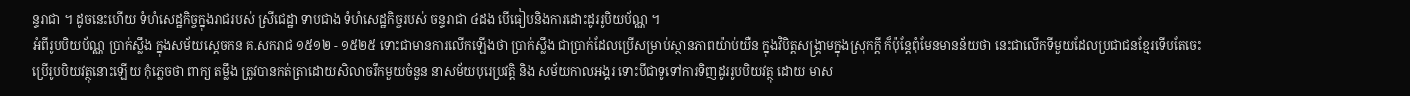ន្ទរាជា ។ ដូចនេះហើយ ទំហំសេដ្ឋកិច្ចក្នុងរាជរបស់ ស្រីជេដ្ឋា ទាបជាង ទំហំសេដ្ឋកិច្ចរបស់ ចន្ទរាជា ៤ដង បើធៀបនិងការដោះដូររូបិយប័ណ្ណ ។
អំពីរូបបិយប័ណ្ណ ប្រាក់ស្លឹង ក្នុងសម័យស្ដេចកន គ.សករាជ ១៥១២ - ១៥២៥ ទោះជាមានការលើកឡើងថា ប្រាក់ស្លឹង ជាប្រាក់ដែលប្រើសម្រាប់ស្ថានភាពយ៉ាប់យឺន ក្នុងវិបិត្តសង្គ្រាមក្នុងស្រុកក្ដី ក៏ប៉ុន្តែពុំមែនមានន័យថា នេះជាលើកទីមួយដែលប្រជាជនខ្មែរទើបតែចេះប្រើរូបបិយវត្ថុនោះឡើយ កុំភ្លេចថា ពាក្យ តម្លឹង ត្រូវបានកត់ត្រាដោយសិលាចរឹកមួយចំនួន នាសម័យបុរេប្រវត្តិ និង សម័យកាលអង្គរ ទោះបីជាទូទៅការទិញដូររូបបិយវត្ថុ ដោយ មាស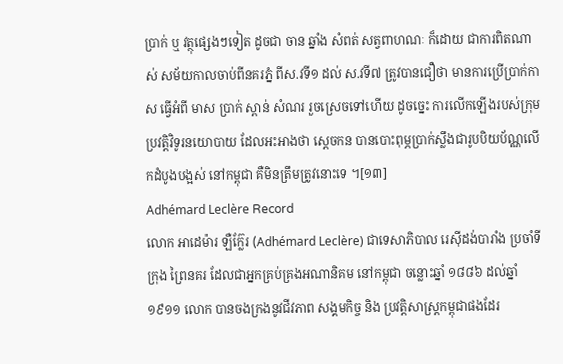ប្រាក់ ឬ វត្ថុផ្សេងៗទៀត ដូចជា ចាន ឆ្នាំង សំពត់ សត្វពាហណៈ ក៏ដោយ ជាការពិតណាស់ សម័យកាលចាប់ពីនគរភ្នំ ពីស.វទី១ ដល់ ស.វទី៧ ត្រូវបានជឿថា មានការប្រើប្រាក់កាស ធ្វើអំពី មាស ប្រាក់ ស្ពាន់ សំណរ រួចស្រេចទៅហើយ ដូចច្នេះ ការលើកឡើងរបស់ក្រុមប្រវត្តិវិទូរនយោបាយ ដែលអះអាងថា ស្ដេចកន បានបោះពុម្ភប្រាក់ស្លឹងជារូបបិយប័ណ្ណលើកដំបូងបង្អស់ នៅកម្ពុជា គឺមិនត្រឹមត្រូវនោះទេ ។[១៣]
Adhémard Leclère Record
លោក អាដេម៉ារ ឡឺក្ល៊ែរ (Adhémard Leclère) ជាទេសាភិបាល រេសុីដង់បារាំង ប្រចាំទីក្រុង ព្រៃនគរ ដែលជាអ្នកគ្រប់គ្រងអណានិគម នៅកម្ពុជា ចន្លោះឆ្នាំ ១៨៨៦ ដល់ឆ្នាំ ១៩១១ លោក បានចងក្រងនូវជីវភាព សង្គមកិច្ច និង ប្រវត្តិសាស្ត្រកម្ពុជាផងដែរ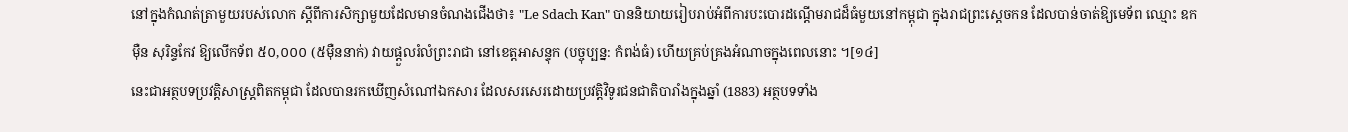នៅក្នុងកំណត់ត្រាមួយរបស់លោក ស្ដីពីការសិក្សាមួយដែលមានចំណងជើងថា៖ "Le Sdach Kan" បាននិយាយរៀបរាប់អំពីការបះបោរដណ្ដើមរាជដ៏ធំមួយនៅកម្ពុជា ក្នុងរាជព្រះស្ដេចកន ដែលបាន់ចាត់ឱ្យមេទ័ព ឈ្មោះ ឧកមុឺន សុរិន្ទកែវ ឱ្យលើកទ័ព ៥០,០០០ (៥មុឺននាក់) វាយផ្ដួលរំលំព្រះរាជា នៅខេត្តអាសន្ទុក (បច្ចុប្បន្ន: កំពង់ធំ) ហើយគ្រប់គ្រងអំណាចក្នុងពេលនោះ ។[១៤]
នេះជាអត្ថបទប្រវត្តិសាស្ត្រពិតកម្ពុជា ដែលបានរកឃើញសំណៅឯកសារ ដែលសរសេរដោយប្រវត្តិវិទូរជនជាតិបារាំងក្នុងឆ្នាំ (1883) អត្ថបទទាំង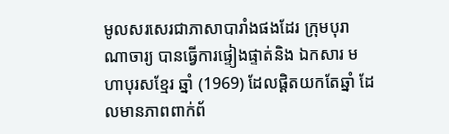មូលសរសេរជាភាសាបារាំងផងដែរ ក្រុមបុរាណាចារ្យ បានធ្វើការផ្ទៀងផ្ទាត់និង ឯកសារ មហាបុរសខ្មែរ ឆ្នាំ (1969) ដែលផ្ដិតយកតែឆ្នាំ ដែលមានភាពពាក់ព័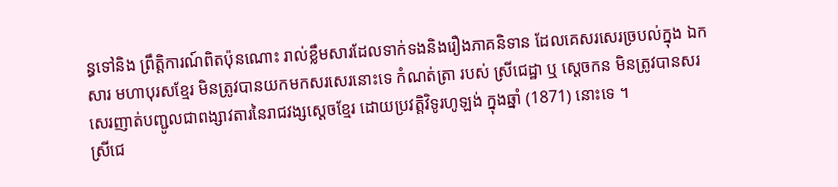ន្ធទៅនិង ព្រឹត្តិការណ៍ពិតប៉ុនណោះ រាល់ខ្លឹមសារដែលទាក់ទងនិងរឿងភាគនិទាន ដែលគេសរសេរច្របល់ក្នុង ឯកសារ មហាបុរសខ្មែរ មិនត្រូវបានយកមកសរសេរនោះទេ កំណត់ត្រា របស់ ស្រីជេដ្ឋា ឬ ស្ដេចកន មិនត្រូវបានសរសេរញាត់បញ្ជូលជាពង្សាវតារនៃរាជវង្សស្ដេចខ្មែរ ដោយប្រវត្តិវិទូរហូឡង់ ក្នុងឆ្នាំ (1871) នោះទេ ។
ស្រីជេ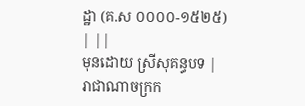ដ្ឋា (គ.ស ០០០០-១៥២៥)
| ||
មុនដោយ ស្រីសុគន្ធបទ |
រាជាណាចក្រក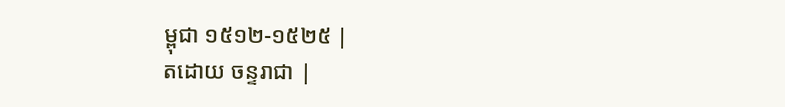ម្ពុជា ១៥១២-១៥២៥ |
តដោយ ចន្ទរាជា |